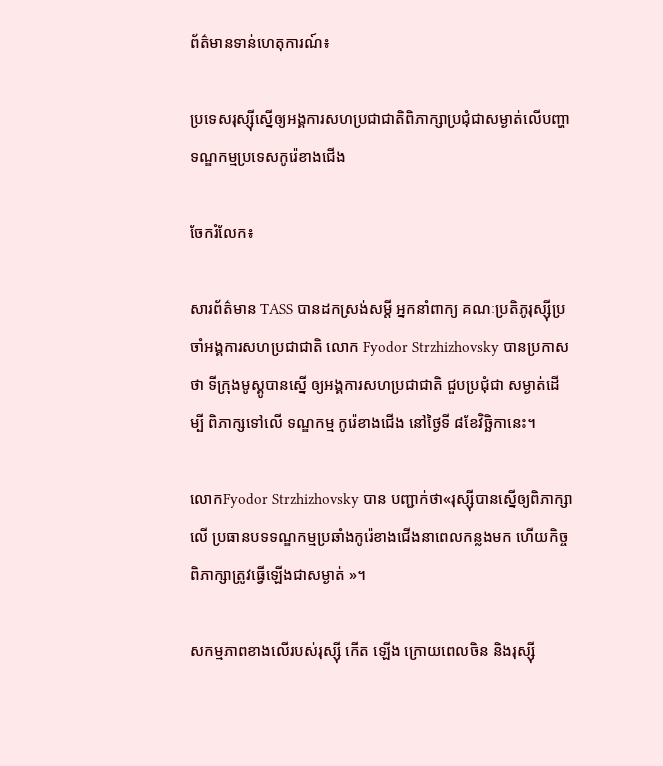ព័ត៌មានទាន់ហេតុការណ៍៖

ប្រទេសរុស្ស៊ីស្នើឲ្យអង្គការសហប្រជាជាតិពិភាក្សាប្រជុំជាសម្ងាត់លើបញ្ហាទណ្ឌកម្មប្រទេសកូរ៉េខាងជើង

ចែករំលែក៖

សារព័ត៌មាន TASS បានដកស្រង់សម្តី អ្នកនាំពាក្យ គណៈប្រតិភូរុស្ស៊ីប្រចាំអង្គការសហប្រជាជាតិ លោក Fyodor Strzhizhovsky បានប្រកាសថា ទីក្រុងមូស្គូបានស្នើ ឲ្យអង្គការសហប្រជាជាតិ ជួបប្រជុំជា សម្ងាត់ដើម្បី ពិភាក្សទៅលើ ទណ្ឌកម្ម កូរ៉េខាងជើង នៅថ្ងៃទី ៨ខែវិច្ឆិកានេះ។

លោកFyodor Strzhizhovsky បាន បញ្ជាក់ថា«រុស្ស៊ីបានស្នើឲ្យពិភាក្សា លើ ប្រធានបទទណ្ឌកម្មប្រឆាំងកូរ៉េខាងជើងនាពេលកន្លងមក ហើយកិច្ចពិភាក្សាត្រូវធ្វើឡើងជាសម្ងាត់ »។

សកម្មភាពខាងលើរបស់រុស្ស៊ី កើត ឡើង ក្រោយពេលចិន និងរុស្ស៊ី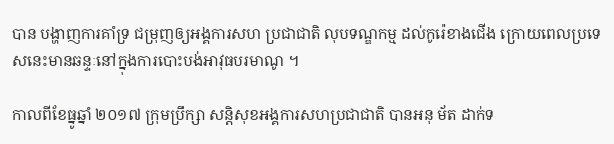បាន បង្ហាញការគាំទ្រ ជម្រុញឲ្យអង្គការសហ ប្រជាជាតិ លុបទណ្ឌកម្ម ដល់កូរ៉េខាងជើង ក្រោយពេលប្រទេសនេះមានឆន្ទៈនៅក្នុងការបោះបង់អាវុធបរមាណូ ។

កាលពីខែធ្នូឆ្នាំ ២០១៧ ក្រុមប្រឹក្សា សន្តិសុខអង្គការសហប្រជាជាតិ បានអនុ ម័ត ដាក់ទ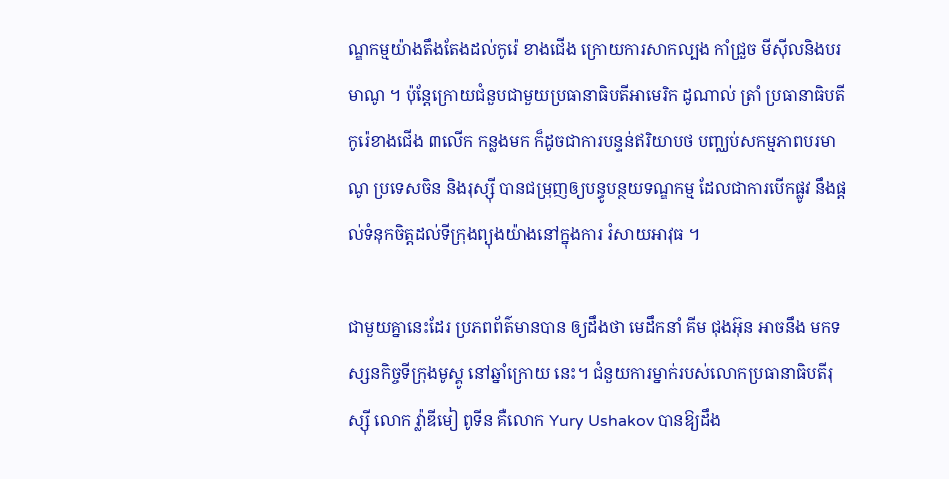ណ្ឌកម្មយ៉ាងតឹងតែងដល់កូរ៉េ ខាងជើង ក្រោយការសាកល្បង កាំជ្រួច មីស៊ីលនិងបរមាណូ ។ ប៉ុន្តែក្រោយជំនួបជាមួយប្រធានាធិបតីអាមេរិក ដូណាល់ ត្រាំ ប្រធានាធិបតីកូរ៉េខាងជើង ៣លើក កន្លងមក ក៏ដូចជាការបន្ទន់ឥរិយាបថ បញ្ឈប់សកម្មភាពបរមាណូ ប្រទេសចិន និងរុស្ស៊ី បានជម្រុញឲ្យបន្ធូបន្ថយទណ្ឌកម្ម ដែលជាការបើកផ្លូវ នឹងផ្តល់ទំនុកចិត្តដល់ទីក្រុងព្យុងយ៉ាងនៅក្នុងការ រំសាយអាវុធ ។

ជាមួយគ្នានេះដែរ ប្រភពព័ត៌មានបាន ឲ្យដឹងថា មេដឹកនាំ គីម ជុងអ៊ុន អាចនឹង មកទស្សនកិច្ចទីក្រុងមូស្គូ នៅឆ្នាំក្រោយ នេះ។ ជំនួយការម្នាក់របស់លោកប្រធានាធិបតីរុស្ស៊ី លោក វ្ល៉ាឌីមៀ ពូទីន គឺលោក Yury Ushakov បានឱ្យដឹង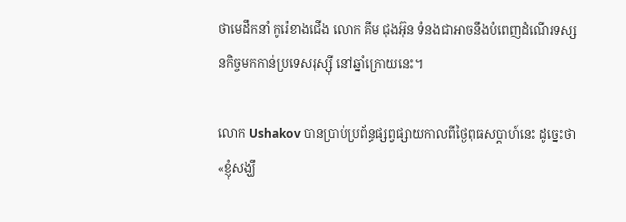ថាមេដឹកនាំ កូរ៉េខាងជើង លោក គីម ជុងអ៊ុន ទំនងជាអាចនឹងបំពេញដំណើរទស្សនកិច្ចមកកាន់ប្រទេសរុស្ស៊ី នៅឆ្នាំក្រោយនេះ។

លោក Ushakov បានប្រាប់ប្រព័ន្ធផ្សព្វផ្សាយកាលពីថ្ងៃពុធសប្ដាហ៍នេះ ដូច្នេះថា«ខ្ញុំសង្ឃឹ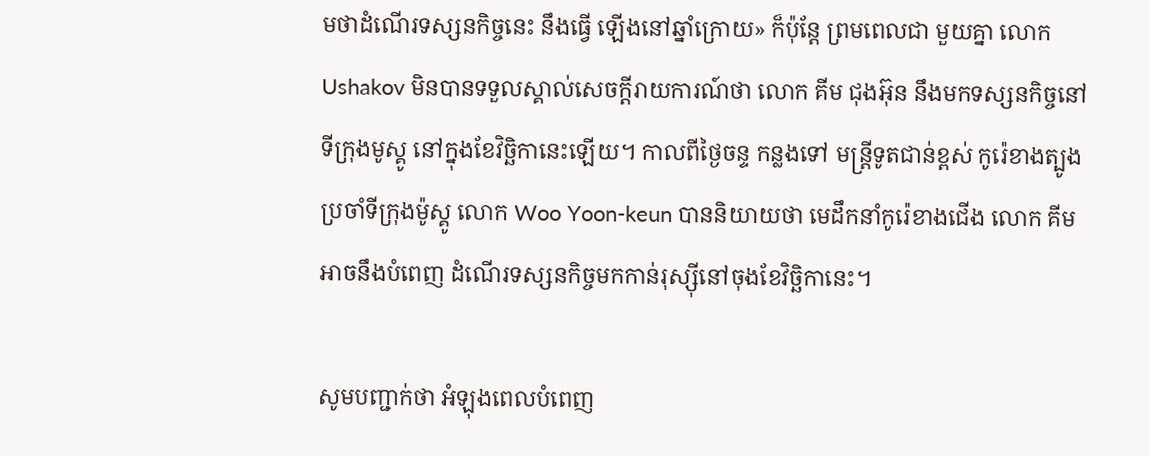មថាដំណើរទស្សនកិច្ចនេះ នឹងធ្វើ ឡើងនៅឆ្នាំក្រោយ» ក៏ប៉ុន្តែ ព្រមពេលជា មួយគ្នា លោក Ushakov មិនបានទទួលស្គាល់សេចក្ដីរាយការណ៍ថា លោក គីម ជុងអ៊ុន នឹងមកទស្សនកិច្ចនៅទីក្រុងមូស្គូ នៅក្នុងខែវិច្ឆិកានេះឡើយ។ កាលពីថ្ងៃចន្ទ កន្លងទៅ មន្ត្រីទូតជាន់ខ្ពស់ កូរ៉េខាងត្បូងប្រចាំទីក្រុងម៉ូស្គូ លោក Woo Yoon-keun បាននិយាយថា មេដឹកនាំកូរ៉េខាងជើង លោក គីម អាចនឹងបំពេញ ដំណើរទស្សនកិច្ចមកកាន់រុស្ស៊ីនៅចុងខែវិច្ឆិកានេះ។

សូមបញ្ជាក់ថា អំឡុងពេលបំពេញ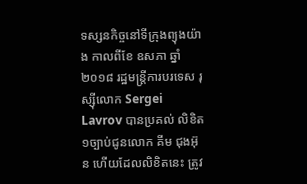ទស្សនកិច្ចនៅទីក្រុងព្យុងយ៉ាង កាលពីខែ ឧសភា ឆ្នាំ២០១៨ រដ្ឋមន្ត្រីការបរទេស រុស្ស៊ីលោក Sergei Lavrov បានប្រគល់ លិខិត១ច្បាប់ជូនលោក គីម ជុងអ៊ុន ហើយដែលលិខិតនេះ ត្រូវ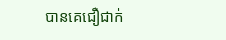បានគេជឿជាក់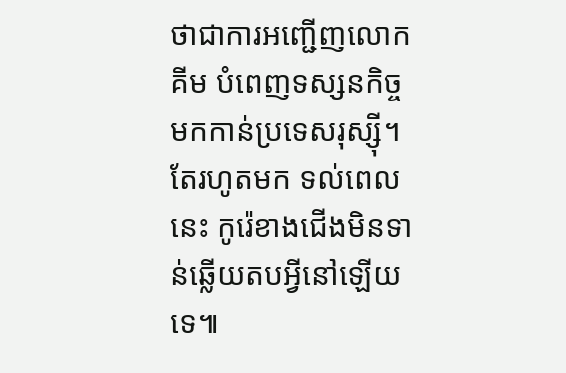ថាជាការអញ្ជើញលោក គីម បំពេញទស្សនកិច្ចមកកាន់ប្រទេសរុស្ស៊ី។ តែរហូតមក ទល់ពេលនេះ កូរ៉េខាងជើងមិនទាន់ឆ្លើយតបអ្វីនៅឡើយទេ៕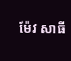ម៉ែវ សាធី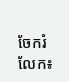ចែករំលែក៖